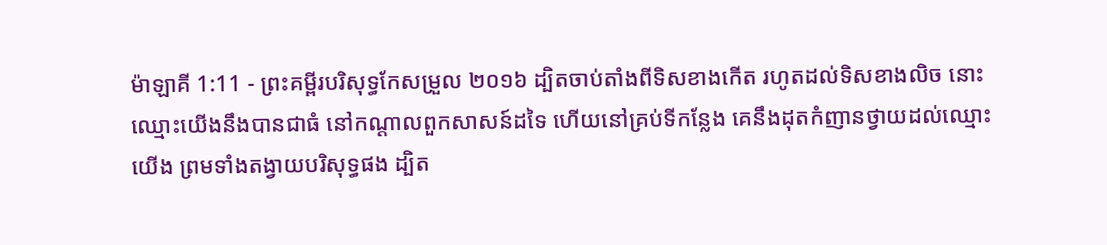ម៉ាឡាគី 1:11 - ព្រះគម្ពីរបរិសុទ្ធកែសម្រួល ២០១៦ ដ្បិតចាប់តាំងពីទិសខាងកើត រហូតដល់ទិសខាងលិច នោះឈ្មោះយើងនឹងបានជាធំ នៅកណ្ដាលពួកសាសន៍ដទៃ ហើយនៅគ្រប់ទីកន្លែង គេនឹងដុតកំញានថ្វាយដល់ឈ្មោះយើង ព្រមទាំងតង្វាយបរិសុទ្ធផង ដ្បិត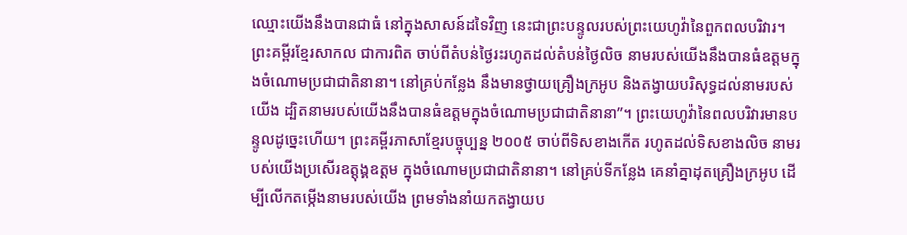ឈ្មោះយើងនឹងបានជាធំ នៅក្នុងសាសន៍ដទៃវិញ នេះជាព្រះបន្ទូលរបស់ព្រះយេហូវ៉ានៃពួកពលបរិវារ។ ព្រះគម្ពីរខ្មែរសាកល ជាការពិត ចាប់ពីតំបន់ថ្ងៃរះរហូតដល់តំបន់ថ្ងៃលិច នាមរបស់យើងនឹងបានធំឧត្ដមក្នុងចំណោមប្រជាជាតិនានា។ នៅគ្រប់កន្លែង នឹងមានថ្វាយគ្រឿងក្រអូប និងតង្វាយបរិសុទ្ធដល់នាមរបស់យើង ដ្បិតនាមរបស់យើងនឹងបានធំឧត្ដមក្នុងចំណោមប្រជាជាតិនានា”។ ព្រះយេហូវ៉ានៃពលបរិវារមានបន្ទូលដូច្នេះហើយ។ ព្រះគម្ពីរភាសាខ្មែរបច្ចុប្បន្ន ២០០៥ ចាប់ពីទិសខាងកើត រហូតដល់ទិសខាងលិច នាមរបស់យើងប្រសើរឧត្ដុង្គឧត្ដម ក្នុងចំណោមប្រជាជាតិនានា។ នៅគ្រប់ទីកន្លែង គេនាំគ្នាដុតគ្រឿងក្រអូប ដើម្បីលើកតម្កើងនាមរបស់យើង ព្រមទាំងនាំយកតង្វាយប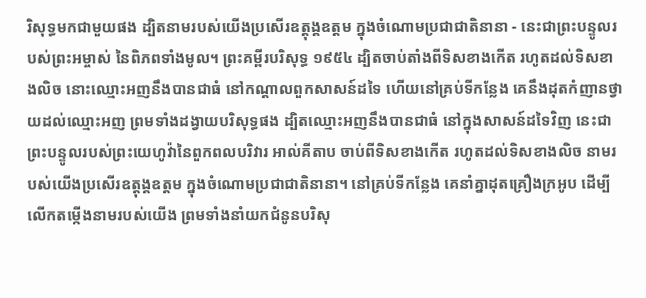រិសុទ្ធមកជាមួយផង ដ្បិតនាមរបស់យើងប្រសើរឧត្ដុង្គឧត្ដម ក្នុងចំណោមប្រជាជាតិនានា - នេះជាព្រះបន្ទូលរបស់ព្រះអម្ចាស់ នៃពិភពទាំងមូល។ ព្រះគម្ពីរបរិសុទ្ធ ១៩៥៤ ដ្បិតចាប់តាំងពីទិសខាងកើត រហូតដល់ទិសខាងលិច នោះឈ្មោះអញនឹងបានជាធំ នៅកណ្តាលពួកសាសន៍ដទៃ ហើយនៅគ្រប់ទីកន្លែង គេនឹងដុតកំញានថ្វាយដល់ឈ្មោះអញ ព្រមទាំងដង្វាយបរិសុទ្ធផង ដ្បិតឈ្មោះអញនឹងបានជាធំ នៅក្នុងសាសន៍ដទៃវិញ នេះជាព្រះបន្ទូលរបស់ព្រះយេហូវ៉ានៃពួកពលបរិវារ អាល់គីតាប ចាប់ពីទិសខាងកើត រហូតដល់ទិសខាងលិច នាមរបស់យើងប្រសើរឧត្ដុង្គឧត្ដម ក្នុងចំណោមប្រជាជាតិនានា។ នៅគ្រប់ទីកន្លែង គេនាំគ្នាដុតគ្រឿងក្រអូប ដើម្បីលើកតម្កើងនាមរបស់យើង ព្រមទាំងនាំយកជំនូនបរិសុ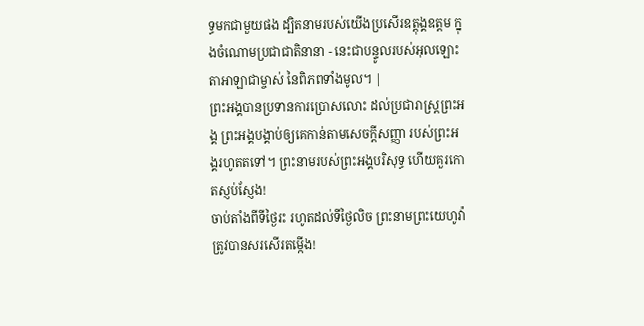ទ្ធមកជាមួយផង ដ្បិតនាមរបស់យើងប្រសើរឧត្ដុង្គឧត្ដម ក្នុងចំណោមប្រជាជាតិនានា - នេះជាបន្ទូលរបស់អុលឡោះតាអាឡាជាម្ចាស់ នៃពិភពទាំងមូល។ |
ព្រះអង្គបានប្រទានការប្រោសលោះ ដល់ប្រជារាស្ត្រព្រះអង្គ ព្រះអង្គបង្គាប់ឲ្យគេកាន់តាមសេចក្ដីសញ្ញា របស់ព្រះអង្គរហូតតទៅ។ ព្រះនាមរបស់ព្រះអង្គបរិសុទ្ធ ហើយគួរកោតស្ញប់ស្ញែង!
ចាប់តាំងពីទីថ្ងៃរះ រហូតដល់ទីថ្ងៃលិច ព្រះនាមព្រះយេហូវ៉ាត្រូវបានសរសើរតម្កើង!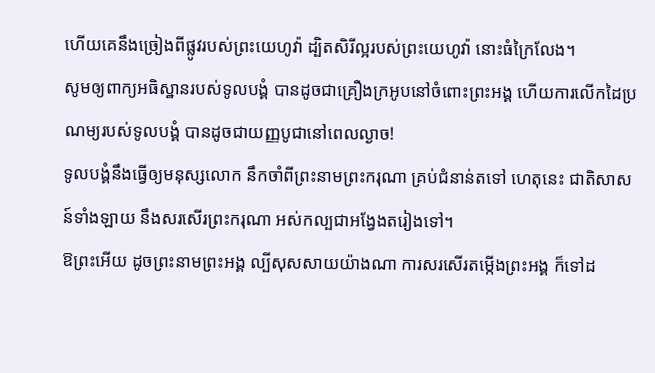ហើយគេនឹងច្រៀងពីផ្លូវរបស់ព្រះយេហូវ៉ា ដ្បិតសិរីល្អរបស់ព្រះយេហូវ៉ា នោះធំក្រៃលែង។
សូមឲ្យពាក្យអធិស្ឋានរបស់ទូលបង្គំ បានដូចជាគ្រឿងក្រអូបនៅចំពោះព្រះអង្គ ហើយការលើកដៃប្រណម្យរបស់ទូលបង្គំ បានដូចជាយញ្ញបូជានៅពេលល្ងាច!
ទូលបង្គំនឹងធ្វើឲ្យមនុស្សលោក នឹកចាំពីព្រះនាមព្រះករុណា គ្រប់ជំនាន់តទៅ ហេតុនេះ ជាតិសាសន៍ទាំងឡាយ នឹងសរសើរព្រះករុណា អស់កល្បជាអង្វែងតរៀងទៅ។
ឱព្រះអើយ ដូចព្រះនាមព្រះអង្គ ល្បីសុសសាយយ៉ាងណា ការសរសើរតម្កើងព្រះអង្គ ក៏ទៅដ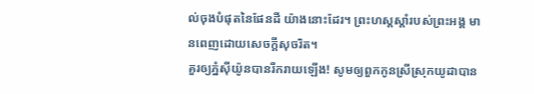ល់ចុងបំផុតនៃផែនដី យ៉ាងនោះដែរ។ ព្រះហស្តស្តាំរបស់ព្រះអង្គ មានពេញដោយសេចក្ដីសុចរិត។
គួរឲ្យភ្នំស៊ីយ៉ូនបានរីករាយឡើង! សូមឲ្យពួកកូនស្រីស្រុកយូដាបាន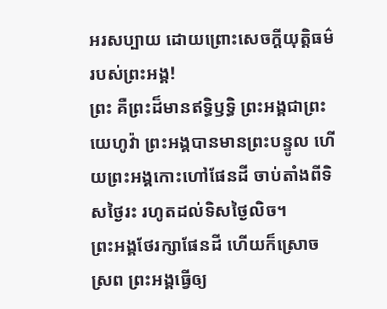អរសប្បាយ ដោយព្រោះសេចក្ដីយុត្តិធម៌របស់ព្រះអង្គ!
ព្រះ គឺព្រះដ៏មានឥទ្ធិឫទ្ធិ ព្រះអង្គជាព្រះយេហូវ៉ា ព្រះអង្គបានមានព្រះបន្ទូល ហើយព្រះអង្គកោះហៅផែនដី ចាប់តាំងពីទិសថ្ងៃរះ រហូតដល់ទិសថ្ងៃលិច។
ព្រះអង្គថែរក្សាផែនដី ហើយក៏ស្រោចស្រព ព្រះអង្គធ្វើឲ្យ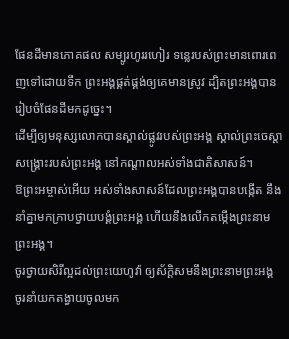ផែនដីមានភោគផល សម្បូរហូររហៀរ ទន្លេរបស់ព្រះមានពោរពេញទៅដោយទឹក ព្រះអង្គផ្គត់ផ្គង់ឲ្យគេមានស្រូវ ដ្បិតព្រះអង្គបានរៀបចំផែនដីមកដូច្នេះ។
ដើម្បីឲ្យមនុស្សលោកបានស្គាល់ផ្លូវរបស់ព្រះអង្គ ស្គាល់ព្រះចេស្ដាសង្គ្រោះរបស់ព្រះអង្គ នៅកណ្ដាលអស់ទាំងជាតិសាសន៍។
ឱព្រះអម្ចាស់អើយ អស់ទាំងសាសន៍ដែលព្រះអង្គបានបង្កើត នឹងនាំគ្នាមកក្រាបថ្វាយបង្គំព្រះអង្គ ហើយនឹងលើកតម្កើងព្រះនាមព្រះអង្គ។
ចូរថ្វាយសិរីល្អដល់ព្រះយេហូវ៉ា ឲ្យស័ក្ដិសមនឹងព្រះនាមព្រះអង្គ ចូរនាំយកតង្វាយចូលមក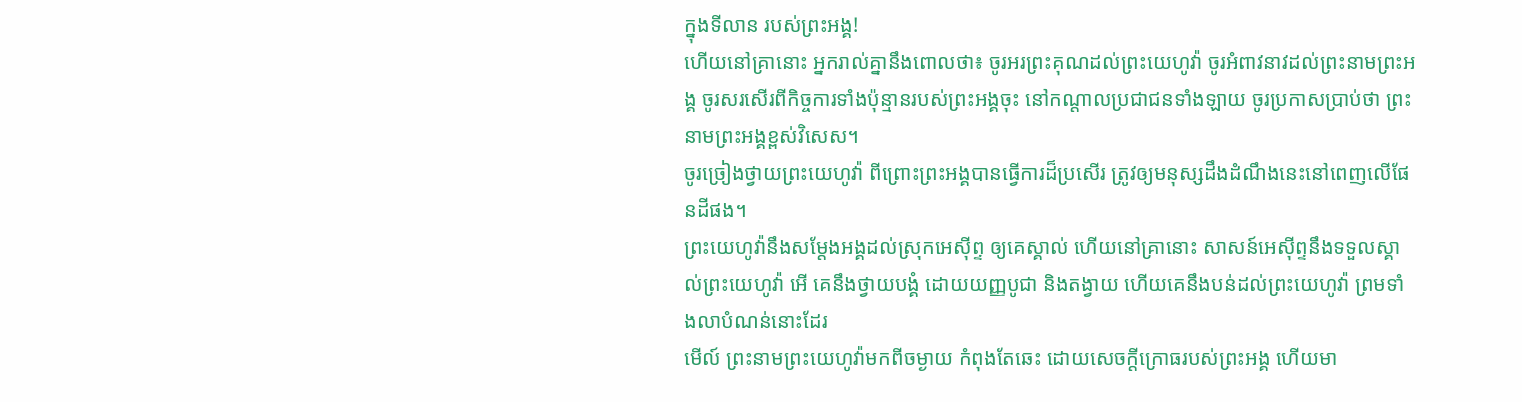ក្នុងទីលាន របស់ព្រះអង្គ!
ហើយនៅគ្រានោះ អ្នករាល់គ្នានឹងពោលថា៖ ចូរអរព្រះគុណដល់ព្រះយេហូវ៉ា ចូរអំពាវនាវដល់ព្រះនាមព្រះអង្គ ចូរសរសើរពីកិច្ចការទាំងប៉ុន្មានរបស់ព្រះអង្គចុះ នៅកណ្ដាលប្រជាជនទាំងឡាយ ចូរប្រកាសប្រាប់ថា ព្រះនាមព្រះអង្គខ្ពស់វិសេស។
ចូរច្រៀងថ្វាយព្រះយេហូវ៉ា ពីព្រោះព្រះអង្គបានធ្វើការដ៏ប្រសើរ ត្រូវឲ្យមនុស្សដឹងដំណឹងនេះនៅពេញលើផែនដីផង។
ព្រះយេហូវ៉ានឹងសម្ដែងអង្គដល់ស្រុកអេស៊ីព្ទ ឲ្យគេស្គាល់ ហើយនៅគ្រានោះ សាសន៍អេស៊ីព្ទនឹងទទួលស្គាល់ព្រះយេហូវ៉ា អើ គេនឹងថ្វាយបង្គំ ដោយយញ្ញបូជា និងតង្វាយ ហើយគេនឹងបន់ដល់ព្រះយេហូវ៉ា ព្រមទាំងលាបំណន់នោះដែរ
មើល៍ ព្រះនាមព្រះយេហូវ៉ាមកពីចម្ងាយ កំពុងតែឆេះ ដោយសេចក្ដីក្រោធរបស់ព្រះអង្គ ហើយមា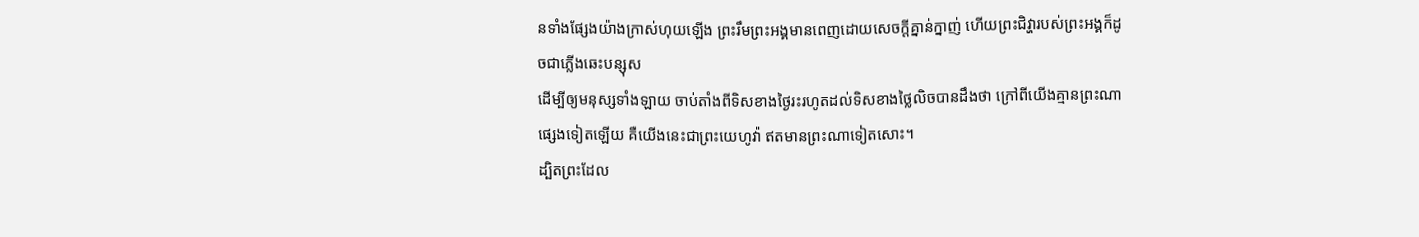នទាំងផ្សែងយ៉ាងក្រាស់ហុយឡើង ព្រះរឹមព្រះអង្គមានពេញដោយសេចក្ដីគ្នាន់ក្នាញ់ ហើយព្រះជិវ្ហារបស់ព្រះអង្គក៏ដូចជាភ្លើងឆេះបន្សុស
ដើម្បីឲ្យមនុស្សទាំងឡាយ ចាប់តាំងពីទិសខាងថ្ងៃរះរហូតដល់ទិសខាងថ្លៃលិចបានដឹងថា ក្រៅពីយើងគ្មានព្រះណាផ្សេងទៀតឡើយ គឺយើងនេះជាព្រះយេហូវ៉ា ឥតមានព្រះណាទៀតសោះ។
ដ្បិតព្រះដែល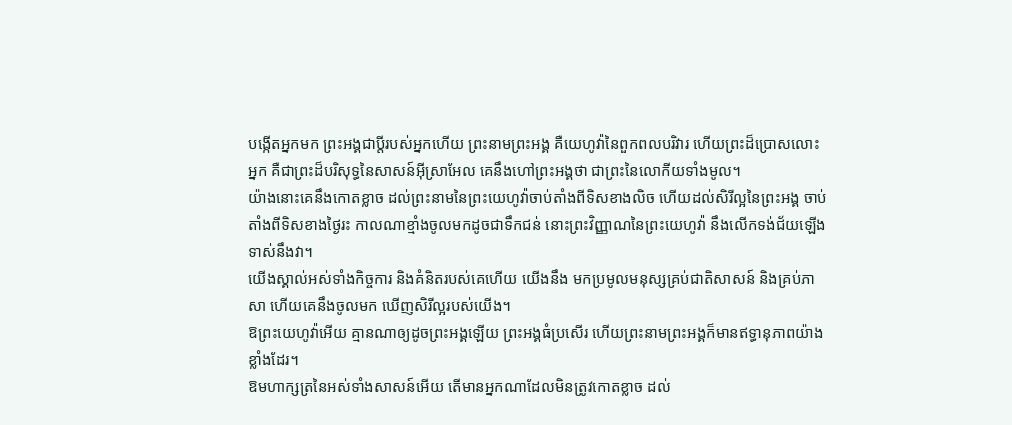បង្កើតអ្នកមក ព្រះអង្គជាប្តីរបស់អ្នកហើយ ព្រះនាមព្រះអង្គ គឺយេហូវ៉ានៃពួកពលបរិវារ ហើយព្រះដ៏ប្រោសលោះអ្នក គឺជាព្រះដ៏បរិសុទ្ធនៃសាសន៍អ៊ីស្រាអែល គេនឹងហៅព្រះអង្គថា ជាព្រះនៃលោកីយទាំងមូល។
យ៉ាងនោះគេនឹងកោតខ្លាច ដល់ព្រះនាមនៃព្រះយេហូវ៉ាចាប់តាំងពីទិសខាងលិច ហើយដល់សិរីល្អនៃព្រះអង្គ ចាប់តាំងពីទិសខាងថ្ងៃរះ កាលណាខ្មាំងចូលមកដូចជាទឹកជន់ នោះព្រះវិញ្ញាណនៃព្រះយេហូវ៉ា នឹងលើកទង់ជ័យឡើងទាស់នឹងវា។
យើងស្គាល់អស់ទាំងកិច្ចការ និងគំនិតរបស់គេហើយ យើងនឹង មកប្រមូលមនុស្សគ្រប់ជាតិសាសន៍ និងគ្រប់ភាសា ហើយគេនឹងចូលមក ឃើញសិរីល្អរបស់យើង។
ឱព្រះយេហូវ៉ាអើយ គ្មានណាឲ្យដូចព្រះអង្គឡើយ ព្រះអង្គធំប្រសើរ ហើយព្រះនាមព្រះអង្គក៏មានឥទ្ធានុភាពយ៉ាងខ្លាំងដែរ។
ឱមហាក្សត្រនៃអស់ទាំងសាសន៍អើយ តើមានអ្នកណាដែលមិនត្រូវកោតខ្លាច ដល់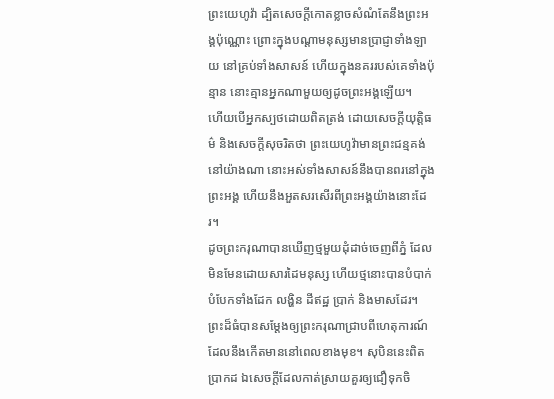ព្រះយេហូវ៉ា ដ្បិតសេចក្ដីកោតខ្លាចសំណំតែនឹងព្រះអង្គប៉ុណ្ណោះ ព្រោះក្នុងបណ្ដាមនុស្សមានប្រាជ្ញាទាំងឡាយ នៅគ្រប់ទាំងសាសន៍ ហើយក្នុងនគររបស់គេទាំងប៉ុន្មាន នោះគ្មានអ្នកណាមួយឲ្យដូចព្រះអង្គឡើយ។
ហើយបើអ្នកស្បថដោយពិតត្រង់ ដោយសេចក្ដីយុត្តិធម៌ និងសេចក្ដីសុចរិតថា ព្រះយេហូវ៉ាមានព្រះជន្មគង់នៅយ៉ាងណា នោះអស់ទាំងសាសន៍នឹងបានពរនៅក្នុងព្រះអង្គ ហើយនឹងអួតសរសើរពីព្រះអង្គយ៉ាងនោះដែរ។
ដូចព្រះករុណាបានឃើញថ្មមួយដុំដាច់ចេញពីភ្នំ ដែលមិនមែនដោយសារដៃមនុស្ស ហើយថ្មនោះបានបំបាក់បំបែកទាំងដែក លង្ហិន ដីឥដ្ឋ ប្រាក់ និងមាសដែរ។ ព្រះដ៏ធំបានសម្ដែងឲ្យព្រះករុណាជ្រាបពីហេតុការណ៍ដែលនឹងកើតមាននៅពេលខាងមុខ។ សុបិននេះពិតប្រាកដ ឯសេចក្ដីដែលកាត់ស្រាយគួរឲ្យជឿទុកចិ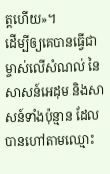ត្តហើយ»។
ដើម្បីឲ្យគេបានធ្វើជាម្ចាស់លើសំណល់ នៃសាសន៍អេដុម និងសាសន៍ទាំងប៉ុន្មាន ដែលបានហៅតាមឈ្មោះ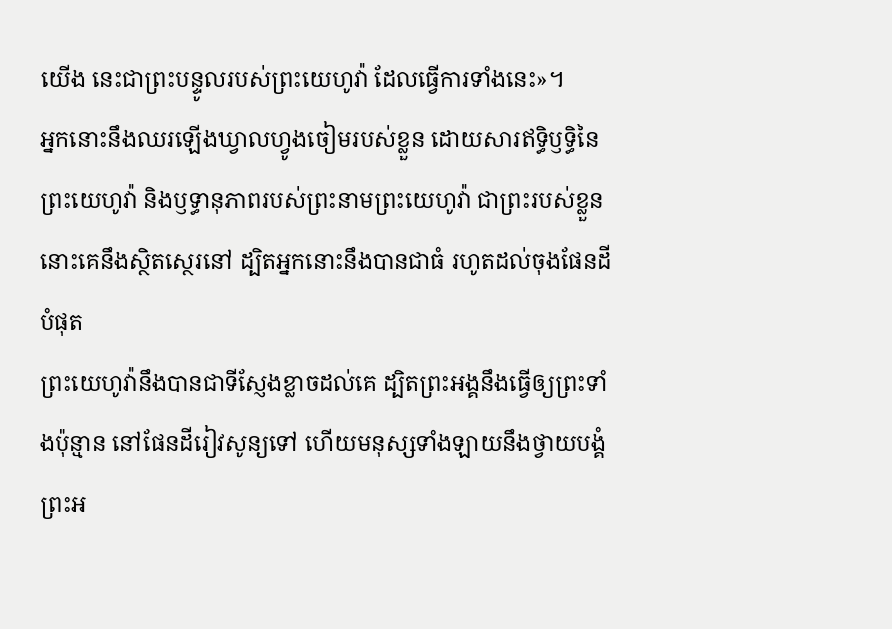យើង នេះជាព្រះបន្ទូលរបស់ព្រះយេហូវ៉ា ដែលធ្វើការទាំងនេះ»។
អ្នកនោះនឹងឈរឡើងឃ្វាលហ្វូងចៀមរបស់ខ្លួន ដោយសារឥទ្ធិឫទ្ធិនៃព្រះយេហូវ៉ា និងឫទ្ធានុភាពរបស់ព្រះនាមព្រះយេហូវ៉ា ជាព្រះរបស់ខ្លួន នោះគេនឹងស្ថិតស្ថេរនៅ ដ្បិតអ្នកនោះនឹងបានជាធំ រហូតដល់ចុងផែនដីបំផុត
ព្រះយេហូវ៉ានឹងបានជាទីស្ញែងខ្លាចដល់គេ ដ្បិតព្រះអង្គនឹងធ្វើឲ្យព្រះទាំងប៉ុន្មាន នៅផែនដីរៀវសូន្យទៅ ហើយមនុស្សទាំងឡាយនឹងថ្វាយបង្គំព្រះអ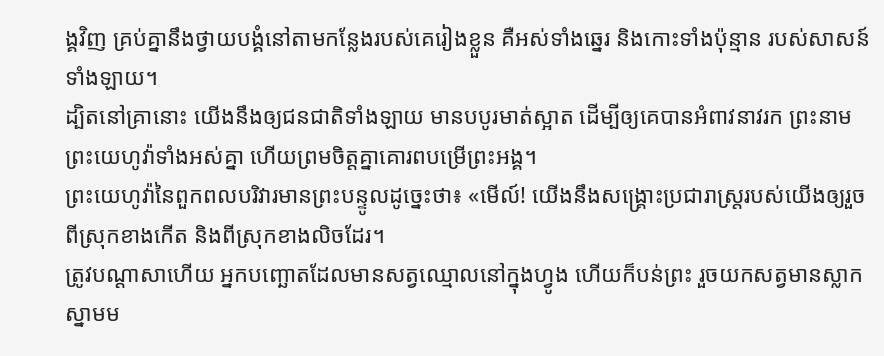ង្គវិញ គ្រប់គ្នានឹងថ្វាយបង្គំនៅតាមកន្លែងរបស់គេរៀងខ្លួន គឺអស់ទាំងឆ្នេរ និងកោះទាំងប៉ុន្មាន របស់សាសន៍ទាំងឡាយ។
ដ្បិតនៅគ្រានោះ យើងនឹងឲ្យជនជាតិទាំងឡាយ មានបបូរមាត់ស្អាត ដើម្បីឲ្យគេបានអំពាវនាវរក ព្រះនាមព្រះយេហូវ៉ាទាំងអស់គ្នា ហើយព្រមចិត្តគ្នាគោរពបម្រើព្រះអង្គ។
ព្រះយេហូវ៉ានៃពួកពលបរិវារមានព្រះបន្ទូលដូច្នេះថា៖ «មើល៍! យើងនឹងសង្គ្រោះប្រជារាស្ត្ររបស់យើងឲ្យរួចពីស្រុកខាងកើត និងពីស្រុកខាងលិចដែរ។
ត្រូវបណ្ដាសាហើយ អ្នកបញ្ឆោតដែលមានសត្វឈ្មោលនៅក្នុងហ្វូង ហើយក៏បន់ព្រះ រួចយកសត្វមានស្លាកស្នាមម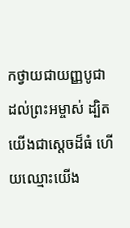កថ្វាយជាយញ្ញបូជាដល់ព្រះអម្ចាស់ ដ្បិតយើងជាស្តេចដ៏ធំ ហើយឈ្មោះយើង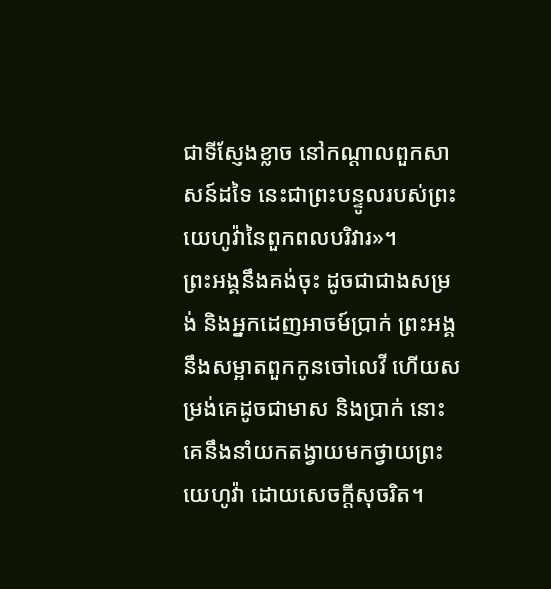ជាទីស្ញែងខ្លាច នៅកណ្ដាលពួកសាសន៍ដទៃ នេះជាព្រះបន្ទូលរបស់ព្រះយេហូវ៉ានៃពួកពលបរិវារ»។
ព្រះអង្គនឹងគង់ចុះ ដូចជាជាងសម្រង់ និងអ្នកដេញអាចម៍ប្រាក់ ព្រះអង្គនឹងសម្អាតពួកកូនចៅលេវី ហើយសម្រង់គេដូចជាមាស និងប្រាក់ នោះគេនឹងនាំយកតង្វាយមកថ្វាយព្រះយេហូវ៉ា ដោយសេចក្ដីសុចរិត។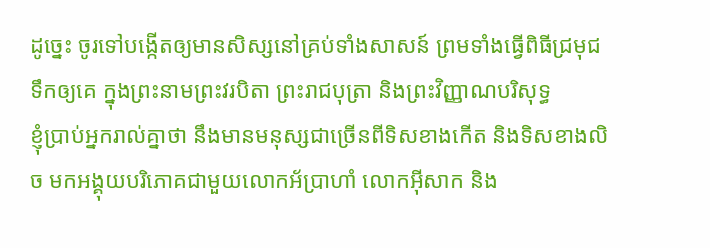ដូច្នេះ ចូរទៅបង្កើតឲ្យមានសិស្សនៅគ្រប់ទាំងសាសន៍ ព្រមទាំងធ្វើពិធីជ្រមុជទឹកឲ្យគេ ក្នុងព្រះនាមព្រះវរបិតា ព្រះរាជបុត្រា និងព្រះវិញ្ញាណបរិសុទ្ធ
ខ្ញុំប្រាប់អ្នករាល់គ្នាថា នឹងមានមនុស្សជាច្រើនពីទិសខាងកើត និងទិសខាងលិច មកអង្គុយបរិភោគជាមួយលោកអ័ប្រាហាំ លោកអ៊ីសាក និង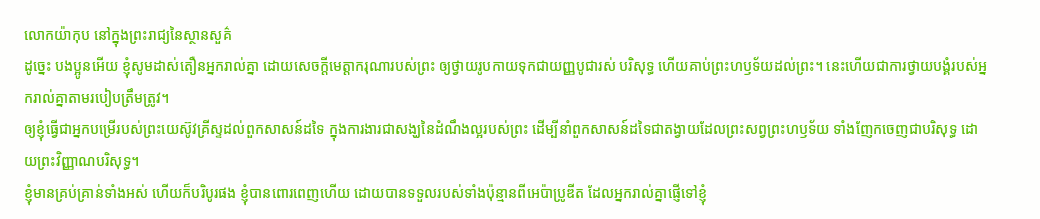លោកយ៉ាកុប នៅក្នុងព្រះរាជ្យនៃស្ថានសួគ៌
ដូច្នេះ បងប្អូនអើយ ខ្ញុំសូមដាស់តឿនអ្នករាល់គ្នា ដោយសេចក្តីមេត្តាករុណារបស់ព្រះ ឲ្យថ្វាយរូបកាយទុកជាយញ្ញបូជារស់ បរិសុទ្ធ ហើយគាប់ព្រះហឫទ័យដល់ព្រះ។ នេះហើយជាការថ្វាយបង្គំរបស់អ្នករាល់គ្នាតាមរបៀបត្រឹមត្រូវ។
ឲ្យខ្ញុំធ្វើជាអ្នកបម្រើរបស់ព្រះយេស៊ូវគ្រីស្ទដល់ពួកសាសន៍ដទៃ ក្នុងការងារជាសង្ឃនៃដំណឹងល្អរបស់ព្រះ ដើម្បីនាំពួកសាសន៍ដទៃជាតង្វាយដែលព្រះសព្វព្រះហឫទ័យ ទាំងញែកចេញជាបរិសុទ្ធ ដោយព្រះវិញ្ញាណបរិសុទ្ធ។
ខ្ញុំមានគ្រប់គ្រាន់ទាំងអស់ ហើយក៏បរិបូរផង ខ្ញុំបានពោរពេញហើយ ដោយបានទទួលរបស់ទាំងប៉ុន្មានពីអេប៉ាប្រូឌីត ដែលអ្នករាល់គ្នាផ្ញើទៅខ្ញុំ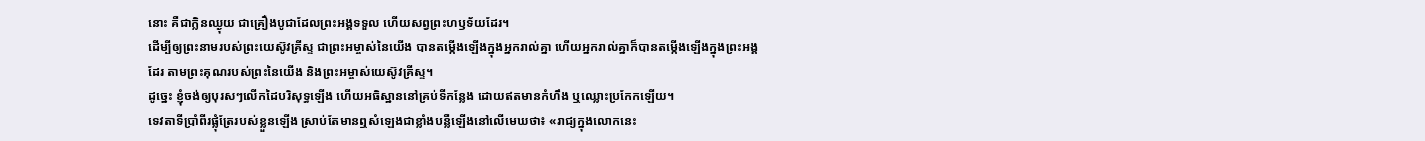នោះ គឺជាក្លិនឈ្ងុយ ជាគ្រឿងបូជាដែលព្រះអង្គទទួល ហើយសព្វព្រះហឫទ័យដែរ។
ដើម្បីឲ្យព្រះនាមរបស់ព្រះយេស៊ូវគ្រីស្ទ ជាព្រះអម្ចាស់នៃយើង បានតម្កើងឡើងក្នុងអ្នករាល់គ្នា ហើយអ្នករាល់គ្នាក៏បានតម្កើងឡើងក្នុងព្រះអង្គដែរ តាមព្រះគុណរបស់ព្រះនៃយើង និងព្រះអម្ចាស់យេស៊ូវគ្រីស្ទ។
ដូច្នេះ ខ្ញុំចង់ឲ្យបុរសៗលើកដៃបរិសុទ្ធឡើង ហើយអធិស្ឋាននៅគ្រប់ទីកន្លែង ដោយឥតមានកំហឹង ឬឈ្លោះប្រកែកឡើយ។
ទេវតាទីប្រាំពីរផ្លុំត្រែរបស់ខ្លួនឡើង ស្រាប់តែមានឮសំឡេងជាខ្លាំងបន្លឺឡើងនៅលើមេឃថា៖ «រាជ្យក្នុងលោកនេះ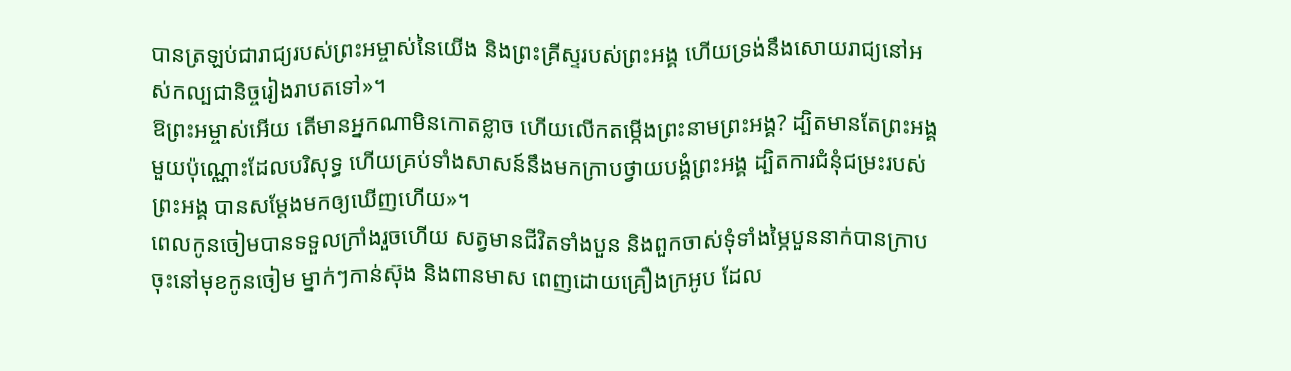បានត្រឡប់ជារាជ្យរបស់ព្រះអម្ចាស់នៃយើង និងព្រះគ្រីស្ទរបស់ព្រះអង្គ ហើយទ្រង់នឹងសោយរាជ្យនៅអស់កល្បជានិច្ចរៀងរាបតទៅ»។
ឱព្រះអម្ចាស់អើយ តើមានអ្នកណាមិនកោតខ្លាច ហើយលើកតម្កើងព្រះនាមព្រះអង្គ? ដ្បិតមានតែព្រះអង្គមួយប៉ុណ្ណោះដែលបរិសុទ្ធ ហើយគ្រប់ទាំងសាសន៍នឹងមកក្រាបថ្វាយបង្គំព្រះអង្គ ដ្បិតការជំនុំជម្រះរបស់ព្រះអង្គ បានសម្តែងមកឲ្យឃើញហើយ»។
ពេលកូនចៀមបានទទួលក្រាំងរួចហើយ សត្វមានជីវិតទាំងបួន និងពួកចាស់ទុំទាំងម្ភៃបួននាក់បានក្រាបចុះនៅមុខកូនចៀម ម្នាក់ៗកាន់ស៊ុង និងពានមាស ពេញដោយគ្រឿងក្រអូប ដែល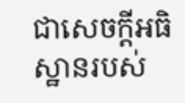ជាសេចក្ដីអធិស្ឋានរបស់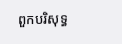ពួកបរិសុទ្ធ